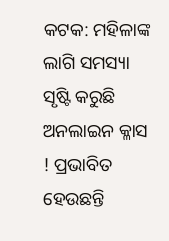କଟକ: ମହିଳାଙ୍କ ଲାଗି ସମସ୍ୟା ସୃଷ୍ଟି କରୁଛି ଅନଲାଇନ କ୍ଳାସ ! ପ୍ରଭାବିତ ହେଉଛନ୍ତି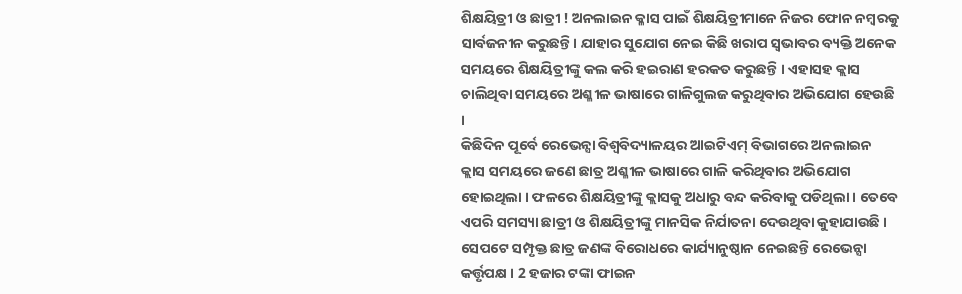ଶିକ୍ଷୟିତ୍ରୀ ଓ ଛାତ୍ରୀ ! ଅନଲାଇନ କ୍ଳାସ ପାଇଁ ଶିକ୍ଷୟିତ୍ରୀମାନେ ନିଜର ଫୋନ ନମ୍ବରକୁ ସାର୍ବଜନୀନ କରୁଛନ୍ତି। ଯାହାର ସୁଯୋଗ ନେଇ କିଛି ଖରାପ ସ୍ବଭାବର ବ୍ୟକ୍ତି ଅନେକ ସମୟରେ ଶିକ୍ଷୟିତ୍ରୀଙ୍କୁ କଲ କରି ହଇରାଣ ହରକତ କରୁଛନ୍ତି । ଏହାସହ କ୍ଲାସ ଚାଲିଥିବା ସମୟରେ ଅଶ୍ଳୀଳ ଭାଷାରେ ଗାଳିଗୁଲଜ କରୁଥିବାର ଅଭିଯୋଗ ହେଉଛି ।
କିଛିଦିନ ପୂର୍ବେ ରେଭେନ୍ସା ବିଶ୍ବବିଦ୍ୟାଳୟର ଆଇଟିଏମ୍ ବିଭାଗରେ ଅନଲାଇନ କ୍ଲାସ ସମୟରେ ଜଣେ ଛାତ୍ର ଅଶ୍ଳୀଳ ଭାଷାରେ ଗାଳି କରିଥିବାର ଅଭିଯୋଗ ହୋଇଥିଲା । ଫଳରେ ଶିକ୍ଷୟିତ୍ରୀଙ୍କୁ କ୍ଲାସକୁ ଅଧାରୁ ବନ୍ଦ କରିବାକୁ ପଡିଥିଲା । ତେବେ ଏପରି ସମସ୍ୟା ଛାତ୍ରୀ ଓ ଶିକ୍ଷୟିତ୍ରୀଙ୍କୁ ମାନସିକ ନିର୍ଯାତନା ଦେଉଥିବା କୁହାଯାଉଛି ।
ସେପଟେ ସମ୍ପୃକ୍ତ ଛାତ୍ର ଜଣଙ୍କ ବିରୋଧରେ କାର୍ଯ୍ୟାନୁଷ୍ଠାନ ନେଇଛନ୍ତି ରେଭେନ୍ସା କର୍ତ୍ତୃପକ୍ଷ । 2 ହଜାର ଟଙ୍କା ଫାଇନ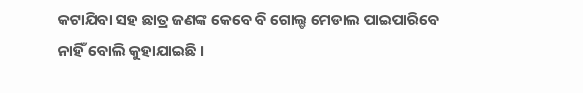କଟାଯିବା ସହ ଛାତ୍ର ଜଣଙ୍କ କେବେ ବି ଗୋଲ୍ଡ ମେଡାଲ ପାଇପାରିବେ ନାହିଁ ବୋଲି କୁହାଯାଇଛି ।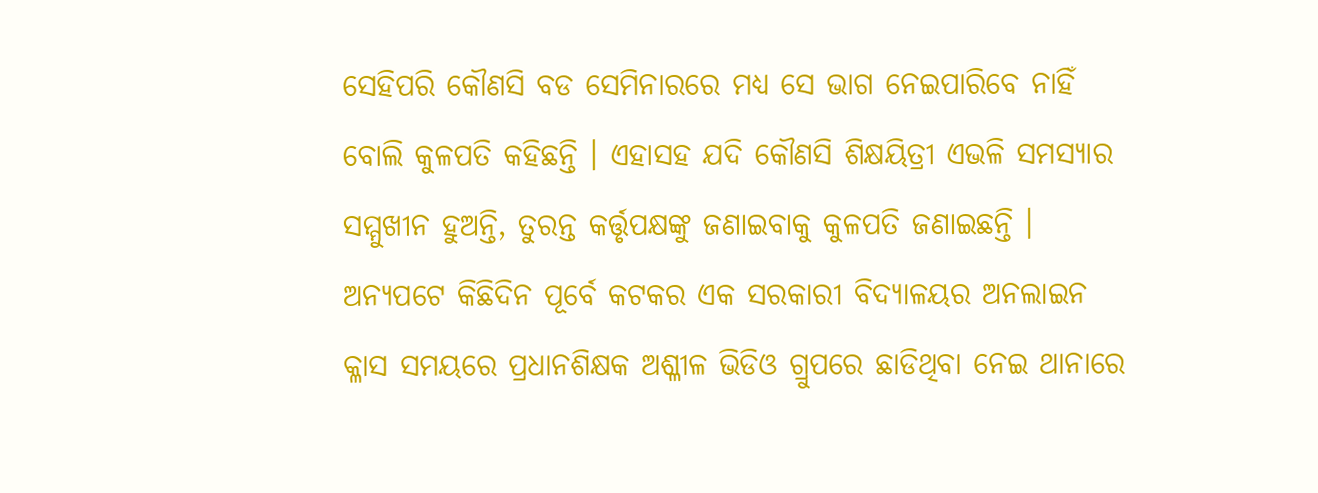ସେହିପରି କୌଣସି ବଡ ସେମିନାରରେ ମଧ୍ୟ ସେ ଭାଗ ନେଇପାରିବେ ନାହିଁ ବୋଲି କୁଳପତି କହିଛନ୍ତି । ଏହାସହ ଯଦି କୌଣସି ଶିକ୍ଷୟିତ୍ରୀ ଏଭଳି ସମସ୍ୟାର ସମ୍ମୁଖୀନ ହୁଅନ୍ତି, ତୁରନ୍ତ କର୍ତ୍ତୃପକ୍ଷଙ୍କୁ ଜଣାଇବାକୁ କୁଳପତି ଜଣାଇଛନ୍ତି ।
ଅନ୍ୟପଟେ କିଛିଦିନ ପୂର୍ବେ କଟକର ଏକ ସରକାରୀ ବିଦ୍ୟାଳୟର ଅନଲାଇନ କ୍ଳାସ ସମୟରେ ପ୍ରଧାନଶିକ୍ଷକ ଅଶ୍ଳୀଳ ଭିଡିଓ ଗ୍ରୁପରେ ଛାଡିଥିବା ନେଇ ଥାନାରେ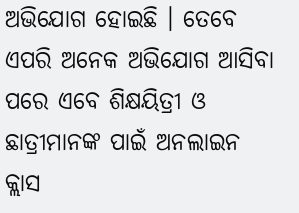ଅଭିଯୋଗ ହୋଇଛି । ତେବେ ଏପରି ଅନେକ ଅଭିଯୋଗ ଆସିବା ପରେ ଏବେ ଶିକ୍ଷୟିତ୍ରୀ ଓ ଛାତ୍ରୀମାନଙ୍କ ପାଇଁ ଅନଲାଇନ କ୍ଲାସ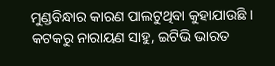ମୁଣ୍ଡବିନ୍ଧାର କାରଣ ପାଲଟୁଥିବା କୁହାଯାଉଛି ।
କଟକରୁ ନାରାୟଣ ସାହୁ, ଇଟିଭି ଭାରତ